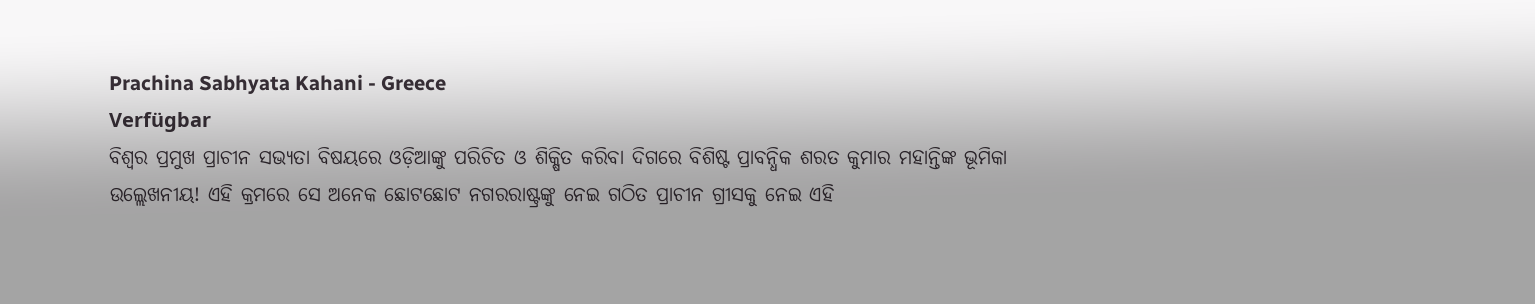Prachina Sabhyata Kahani - Greece
Verfügbar
ବିଶ୍ୱର ପ୍ରମୁଖ ପ୍ରାଚୀନ ସଭ୍ୟତା ବିଷୟରେ ଓଡ଼ିଆଙ୍କୁ ପରିଚିତ ଓ ଶିକ୍ଷିତ କରିବା ଦିଗରେ ବିଶିଷ୍ଟ ପ୍ରାବନ୍ଧିକ ଶରତ କୁମାର ମହାନ୍ତିଙ୍କ ଭୂମିକା ଉଲ୍ଲେଖନୀୟ! ଏହି କ୍ରମରେ ସେ ଅନେକ ଛୋଟଛୋଟ ନଗରରାଷ୍ଟ୍ରଙ୍କୁ ନେଇ ଗଠିତ ପ୍ରାଚୀନ ଗ୍ରୀସକୁ ନେଇ ଏହି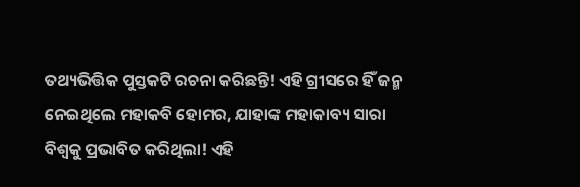ତଥ୍ୟଭିତ୍ତିକ ପୁସ୍ତକଟି ରଚନା କରିଛନ୍ତି! ଏହି ଗ୍ରୀସରେ ହିଁ ଜନ୍ମ ନେଇଥିଲେ ମହାକବି ହୋମର, ଯାହାଙ୍କ ମହାକାବ୍ୟ ସାରା ବିଶ୍ୱକୁ ପ୍ରଭାବିତ କରିଥିଲା! ଏହି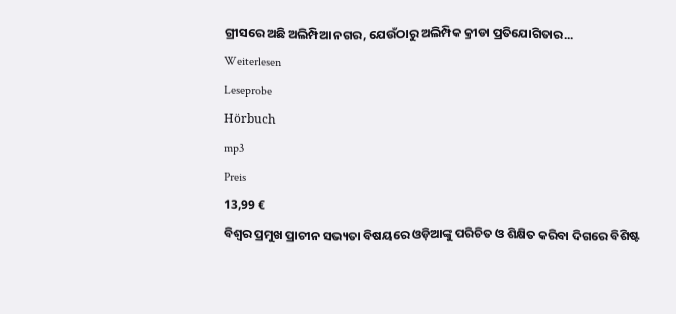ଗ୍ରୀସରେ ଅଛି ଅଲିମ୍ପିଆ ନଗର, ଯେଉଁଠାରୁ ଅଲିମ୍ପିକ କ୍ରୀଡା ପ୍ରତିଯୋଗିତାର...
Weiterlesen
Leseprobe
Hörbuch
mp3
Preis
13,99 €
ବିଶ୍ୱର ପ୍ରମୁଖ ପ୍ରାଚୀନ ସଭ୍ୟତା ବିଷୟରେ ଓଡ଼ିଆଙ୍କୁ ପରିଚିତ ଓ ଶିକ୍ଷିତ କରିବା ଦିଗରେ ବିଶିଷ୍ଟ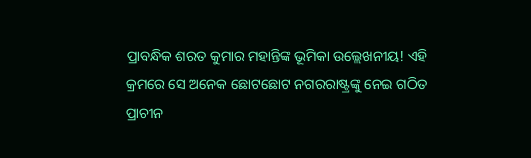ପ୍ରାବନ୍ଧିକ ଶରତ କୁମାର ମହାନ୍ତିଙ୍କ ଭୂମିକା ଉଲ୍ଲେଖନୀୟ! ଏହି କ୍ରମରେ ସେ ଅନେକ ଛୋଟଛୋଟ ନଗରରାଷ୍ଟ୍ରଙ୍କୁ ନେଇ ଗଠିତ ପ୍ରାଚୀନ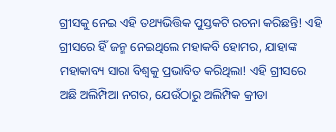ଗ୍ରୀସକୁ ନେଇ ଏହି ତଥ୍ୟଭିତ୍ତିକ ପୁସ୍ତକଟି ରଚନା କରିଛନ୍ତି! ଏହି ଗ୍ରୀସରେ ହିଁ ଜନ୍ମ ନେଇଥିଲେ ମହାକବି ହୋମର, ଯାହାଙ୍କ ମହାକାବ୍ୟ ସାରା ବିଶ୍ୱକୁ ପ୍ରଭାବିତ କରିଥିଲା! ଏହି ଗ୍ରୀସରେ ଅଛି ଅଲିମ୍ପିଆ ନଗର, ଯେଉଁଠାରୁ ଅଲିମ୍ପିକ କ୍ରୀଡା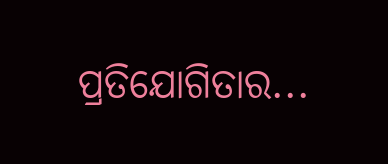ପ୍ରତିଯୋଗିତାର...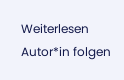Weiterlesen
Autor*in folgen